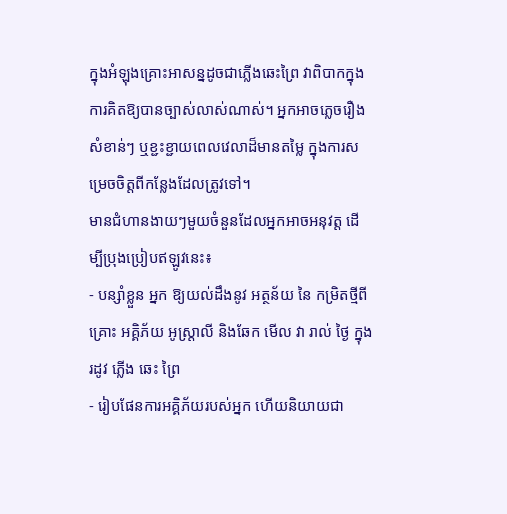ក្នុងអំឡុងគ្រោះអាសន្នដូចជាភ្លើងឆេះព្រៃ វាពិបាកក្នុងការគិតឱ្យបានច្បាស់លាស់ណាស់។ អ្នកអាចភ្លេចរឿងសំខាន់ៗ ឬខ្ជះខ្ជាយពេលវេលាដ៏មានតម្លៃ ក្នុងការសម្រេចចិត្តពីកន្លែងដែលត្រូវទៅ។
មានជំហានងាយៗមួយចំនួនដែលអ្នកអាចអនុវត្ត ដើម្បីប្រុងប្រៀបឥឡូវនេះ៖
- បន្សាំខ្លួន អ្នក ឱ្យយល់ដឹងនូវ អត្ថន័យ នៃ កម្រិតថ្មីពី គ្រោះ អគ្គិភ័យ អូស្ត្រាលី និងឆែក មើល វា រាល់ ថ្ងៃ ក្នុង រដូវ ភ្លើង ឆេះ ព្រៃ
- រៀបផែនការអគ្គិភ័យរបស់អ្នក ហើយនិយាយជា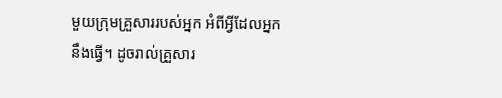មួយក្រុមគ្រួសាររបស់អ្នក អំពីអ្វីដែលអ្នកនឹងធ្វើ។ ដូចរាល់គ្រួសារ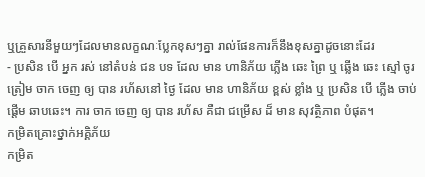ឬគ្រួសារនីមួយៗដែលមានលក្ខណៈប្លែកខុសៗគ្នា រាល់ផែនការក៏នឹងខុសគ្នាដូចនោះដែរ
- ប្រសិន បើ អ្នក រស់ នៅតំបន់ ជន បទ ដែល មាន ហានិភ័យ ភ្លើង ឆេះ ព្រៃ ឬ ឆ្លើង ឆេះ ស្មៅ ចូរ ត្រៀម ចាក ចេញ ឲ្យ បាន រហ័សនៅ ថ្ងៃ ដែល មាន ហានិភ័យ ខ្ពស់ ខ្លាំង ឬ ប្រសិន បើ ភ្លើង ចាប់ ផ្តើម ឆាបឆេះ។ ការ ចាក ចេញ ឲ្យ បាន រហ័ស គឺជា ជម្រើស ដ៏ មាន សុវត្ថិភាព បំផុត។
កម្រិតគ្រោះថ្នាក់អគ្គិភ័យ
កម្រិត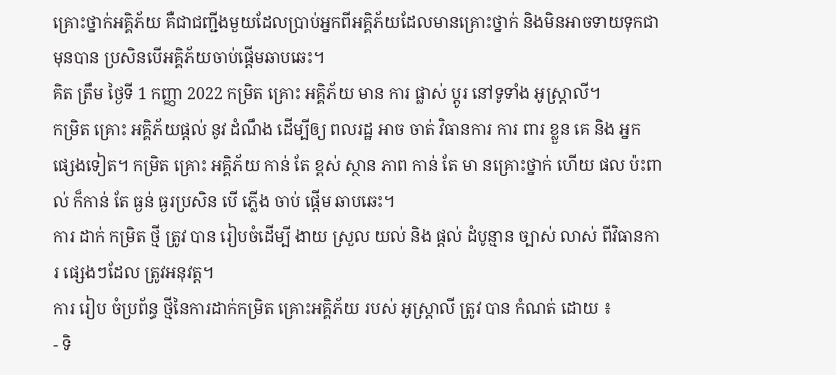គ្រោះថ្នាក់អគ្គិភ័យ គឺជាជញ្ជីងមួយដែលប្រាប់អ្នកពីអគ្គិភ័យដែលមានគ្រោះថ្នាក់ និងមិនអាចទាយទុកជាមុនបាន ប្រសិនបើអគ្គិភ័យចាប់ផ្តើមឆាបឆេះ។
គិត ត្រឹម ថ្ងៃទី 1 កញ្ញា 2022 កម្រិត គ្រោះ អគ្គិភ័យ មាន ការ ផ្លាស់ ប្តូរ នៅទូទាំង អូស្ត្រាលី។
កម្រិត គ្រោះ អគ្គិភ័យផ្តល់ នូវ ដំណឹង ដើម្បីឲ្យ ពលរដ្ឋ អាច ចាត់ វិធានការ ការ ពារ ខ្លួន គេ និង អ្នក ផ្សេងទៀត។ កម្រិត គ្រោះ អគ្គិភ័យ កាន់ តែ ខ្ពស់ ស្ថាន ភាព កាន់ តែ មា នគ្រោះថ្នាក់ ហើយ ផល ប៉ះពាល់ ក៏កាន់ តែ ធ្ងន់ ធ្ងរប្រសិន បើ ភ្លើង ចាប់ ផ្តើម ឆាបឆេះ។
ការ ដាក់ កម្រិត ថ្មី ត្រូវ បាន រៀបចំដើម្បី ងាយ ស្រួល យល់ និង ផ្តល់ ដំបូន្មាន ច្បាស់ លាស់ ពីវិធានការ ផ្សេងៗដែល ត្រូវអនុវត្ត។
ការ រៀប ចំប្រព័ន្ធ ថ្មីនៃការដាក់កម្រិត គ្រោះអគ្គិភ័យ របស់ អូស្ត្រាលី ត្រូវ បាន កំណត់ ដោយ ៖
- ទិ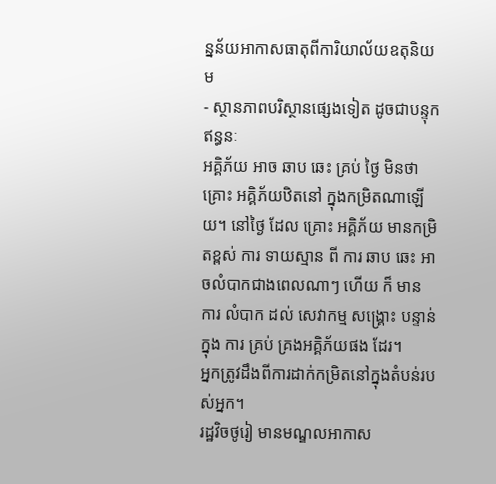ន្នន័យអាកាសធាតុពីការិយាល័យឧតុនិយម
- ស្ថានភាពបរិស្ថានផ្សេងទៀត ដូចជាបន្ទុកឥន្ធនៈ
អគ្គិភ័យ អាច ឆាប ឆេះ គ្រប់ ថ្ងៃ មិនថា គ្រោះ អគ្គិភ័យឋិតនៅ ក្នុងកម្រិតណាឡើយ។ នៅថ្ងៃ ដែល គ្រោះ អគ្គិភ័យ មានកម្រិតខ្ពស់ ការ ទាយស្មាន ពី ការ ឆាប ឆេះ អាចលំបាកជាងពេលណាៗ ហើយ ក៏ មាន ការ លំបាក ដល់ សេវាកម្ម សង្រ្គោះ បន្ទាន់ ក្នុង ការ គ្រប់ គ្រងអគ្គិភ័យផង ដែរ។
អ្នកត្រូវដឹងពីការដាក់កម្រិតនៅក្នុងតំបន់របស់អ្នក។
រដ្ឋវិចថូរៀ មានមណ្ឌលអាកាស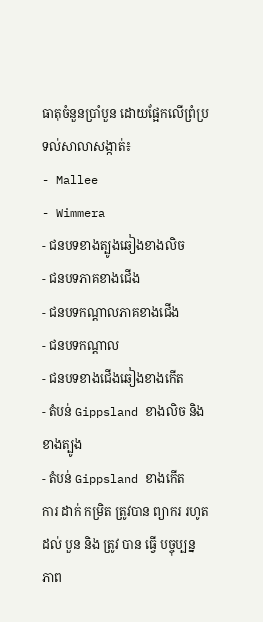ធាតុចំនួនប្រាំបួន ដោយផ្អែកលើព្រំប្រទល់សាលាសង្កាត់៖
- Mallee
- Wimmera
- ជនបទខាងត្បូងឆៀងខាងលិច
- ជនបទភាគខាងជើង
- ជនបទកណ្តាលភាគខាងជើង
- ជនបទកណ្តាល
- ជនបទខាងជើងឆៀងខាងកើត
- តំបន់ Gippsland ខាងលិច និងខាងត្បូង
- តំបន់ Gippsland ខាងកើត
ការ ដាក់ កម្រិត ត្រូវបាន ព្យាករ រហូត ដល់ បួន និង ត្រូវ បាន ធ្វើ បច្ចុប្បន្ន ភាព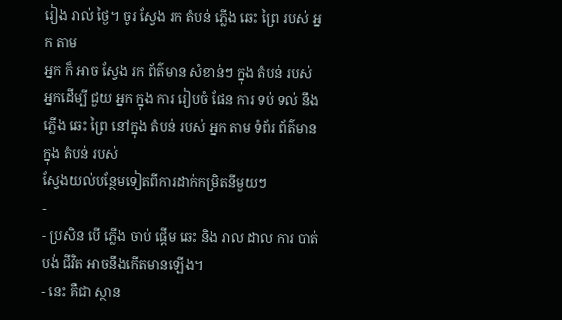រៀង រាល់ ថ្ងៃ។ ចូរ ស្វែង រក តំបន់ ភ្លើង ឆេះ ព្រៃ របស់ អ្នក តាម
អ្នក ក៏ អាច ស្វែង រក ព័ត៌មាន សំខាន់ៗ ក្នុង តំបន់ របស់ អ្នកដើម្បី ជួយ អ្នក ក្នុង ការ រៀបចំ ផែន ការ ទប់ ទល់ នឹង ភ្លើង ឆេះ ព្រៃ នៅក្នុង តំបន់ របស់ អ្នក តាម ទំព័រ ព័ត៌មាន ក្នុង តំបន់ របស់
ស្វែងយល់បន្ថែមទៀតពីការដាក់កម្រិតនីមួយៗ
-
- ប្រសិន បើ ភ្លើង ចាប់ ផ្តើម ឆេះ និង រាល ដាល ការ បាត់ បង់ ជីវិត អាចនឹងកើតមានឡើង។
- នេះ គឺជា ស្ថាន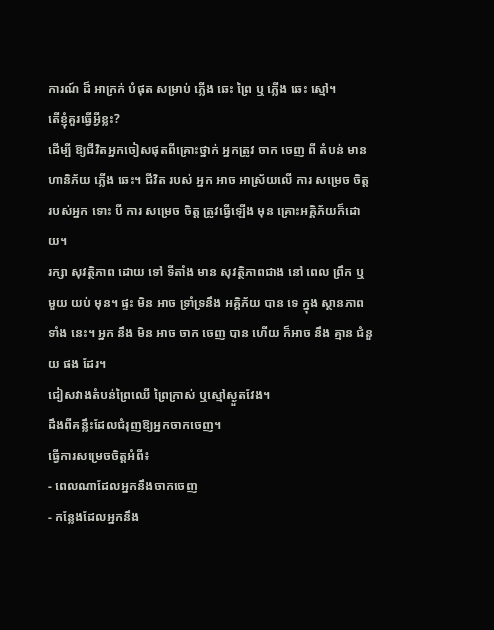ការណ៍ ដ៏ អាក្រក់ បំផុត សម្រាប់ ភ្លើង ឆេះ ព្រៃ ឬ ភ្លើង ឆេះ ស្មៅ។
តើខ្ញុំគួរធ្វើអ្វីខ្លះ?
ដើម្បី ឱ្យជីវិតអ្នកចៀសផុតពីគ្រោះថ្នាក់ អ្នកត្រូវ ចាក ចេញ ពី តំបន់ មាន ហានិភ័យ ភ្លើង ឆេះ។ ជីវិត របស់ អ្នក អាច អាស្រ័យលើ ការ សម្រេច ចិត្ត របស់អ្នក ទោះ បី ការ សម្រេច ចិត្ត ត្រូវធ្វើឡើង មុន គ្រោះអគ្គិភ័យក៏ដោយ។
រក្សា សុវត្ថិភាព ដោយ ទៅ ទីតាំង មាន សុវត្ថិភាពជាង នៅ ពេល ព្រឹក ឬ មួយ យប់ មុន។ ផ្ទះ មិន អាច ទ្រាំទ្រនឹង អគ្គិភ័យ បាន ទេ ក្នុង ស្ថានភាពទាំង នេះ។ អ្នក នឹង មិន អាច ចាក ចេញ បាន ហើយ ក៏អាច នឹង គ្មាន ជំនួយ ផង ដែរ។
ជៀសវាងតំបន់ព្រៃឈើ ព្រៃក្រាស់ ឬស្មៅស្ងួតវែង។
ដឹងពីគន្លឹះដែលជំរុញឱ្យអ្នកចាកចេញ។
ធ្វើការសម្រេចចិត្តអំពី៖
- ពេលណាដែលអ្នកនឹងចាកចេញ
- កន្លែងដែលអ្នកនឹង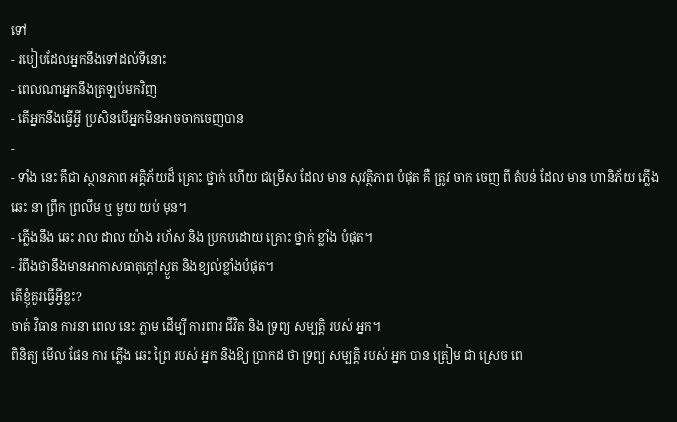ទៅ
- របៀបដែលអ្នកនឹងទៅដល់ទីនោះ
- ពេលណាអ្នកនឹងត្រឡប់មកវិញ
- តើអ្នកនឹងធ្វើអ្វី ប្រសិនបើអ្នកមិនអាចចាកចេញបាន
-
- ទាំង នេះ គឹជា ស្ថានភាព អគ្គិភ័យដ៏ គ្រោះ ថ្នាក់ ហើយ ជម្រើស ដែល មាន សុវត្ថិភាព បំផុត គឺ ត្រូវ ចាក ចេញ ពី តំបន់ ដែល មាន ហានិភ័យ ភ្លើង ឆេះ នា ព្រឹក ព្រលឹម ឬ មួយ យប់ មុន។
- ភ្លើងនឹង ឆេះ រាល ដាល យ៉ាង រហ័ស និង ប្រកបដោយ គ្រោះ ថ្នាក់ ខ្លាំង បំផុត។
- រំពឹងថានឹងមានអាកាសធាតុក្តៅស្ងួត និងខ្យល់ខ្លាំងបំផុត។
តើខ្ញុំគួរធ្វើអ្វីខ្លះ?
ចាត់ វិធាន ការនា ពេល នេះ ភ្លាម ដើម្បី ការពារ ជីវិត និង ទ្រព្យ សម្បត្តិ របស់ អ្នក។
ពិនិត្យ មើល ផែន ការ ភ្លើង ឆេះ ព្រៃ របស់ អ្នក និងឱ្យ ប្រាកដ ថា ទ្រព្យ សម្បត្តិ របស់ អ្នក បាន ត្រៀម ជា ស្រេច ពេ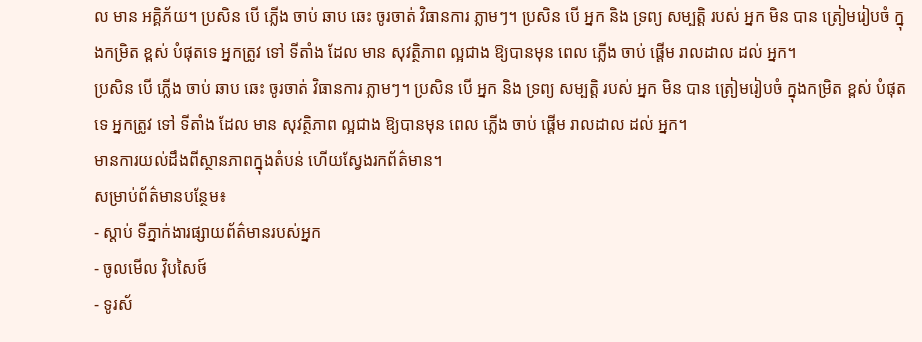ល មាន អគ្គិភ័យ។ ប្រសិន បើ ភ្លើង ចាប់ ឆាប ឆេះ ចូរចាត់ វិធានការ ភ្លាមៗ។ ប្រសិន បើ អ្នក និង ទ្រព្យ សម្បត្តិ របស់ អ្នក មិន បាន ត្រៀមរៀបចំ ក្នុងកម្រិត ខ្ពស់ បំផុតទេ អ្នកត្រូវ ទៅ ទីតាំង ដែល មាន សុវត្ថិភាព ល្អជាង ឱ្យបានមុន ពេល ភ្លើង ចាប់ ផ្តើម រាលដាល ដល់ អ្នក។
ប្រសិន បើ ភ្លើង ចាប់ ឆាប ឆេះ ចូរចាត់ វិធានការ ភ្លាមៗ។ ប្រសិន បើ អ្នក និង ទ្រព្យ សម្បត្តិ របស់ អ្នក មិន បាន ត្រៀមរៀបចំ ក្នុងកម្រិត ខ្ពស់ បំផុតទេ អ្នកត្រូវ ទៅ ទីតាំង ដែល មាន សុវត្ថិភាព ល្អជាង ឱ្យបានមុន ពេល ភ្លើង ចាប់ ផ្តើម រាលដាល ដល់ អ្នក។
មានការយល់ដឹងពីស្ថានភាពក្នុងតំបន់ ហើយស្វែងរកព័ត៌មាន។
សម្រាប់ព័ត៌មានបន្ថែម៖
- ស្តាប់ ទីភ្នាក់ងារផ្សាយព័ត៌មានរបស់អ្នក
- ចូលមើល វ៉ិបសៃថ៍
- ទូរស័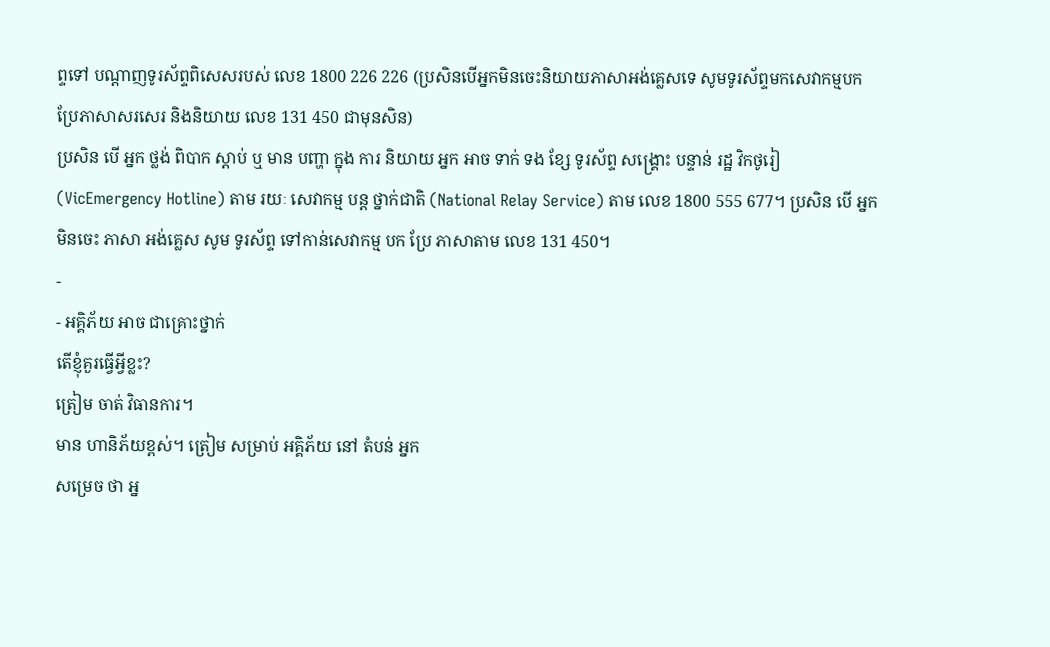ព្ទទៅ បណ្តាញទូរស័ព្ទពិសេសរបស់ លេខ 1800 226 226 (ប្រសិនបើអ្នកមិនចេះនិយាយភាសាអង់គ្លេសទេ សូមទូរស័ព្ទមកសេវាកម្មបកប្រែភាសាសរសេរ និងនិយាយ លេខ 131 450 ជាមុនសិន)
ប្រសិន បើ អ្នក ថ្លង់ ពិបាក ស្តាប់ ឬ មាន បញ្ហា ក្នុង ការ និយាយ អ្នក អាច ទាក់ ទង ខ្សែ ទូរស័ព្ទ សង្រ្គោះ បន្ទាន់ រដ្ឋ វិកថូរៀ (VicEmergency Hotline) តាម រយៈ សេវាកម្ម បន្ត ថ្នាក់ជាតិ (National Relay Service) តាម លេខ 1800 555 677។ ប្រសិន បើ អ្នក មិនចេះ ភាសា អង់គ្លេស សូម ទូរស័ព្ទ ទៅកាន់សេវាកម្ម បក ប្រែ ភាសាតាម លេខ 131 450។
-
- អគ្គិភ័យ អាច ជាគ្រោះថ្នាក់
តើខ្ញុំគួរធ្វើអ្វីខ្លះ?
ត្រៀម ចាត់ វិធានការ។
មាន ហានិភ័យខ្ពស់។ ត្រៀម សម្រាប់ អគ្គិភ័យ នៅ តំបន់ អ្នក
សម្រេច ថា អ្ន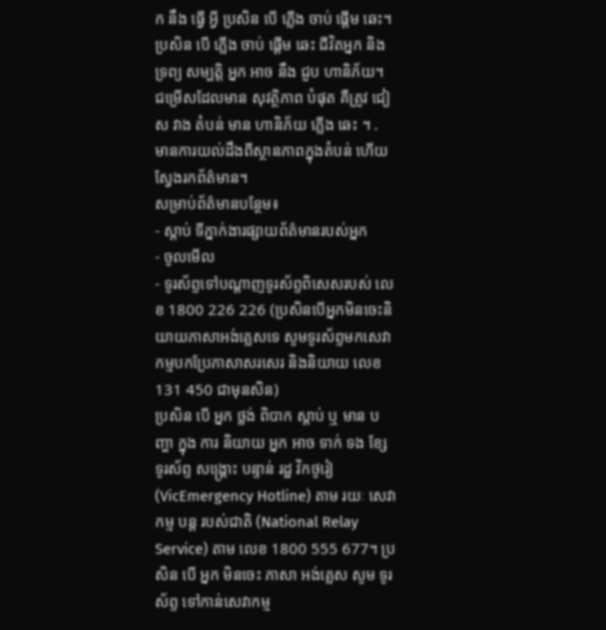ក នឹង ធ្វើ អ្វី ប្រសិន បើ ភ្លើង ចាប់ ផ្តើម ឆេះ។
ប្រសិន បើ ភ្លើង ចាប់ ផ្តើម ឆេះ ជីវិតអ្នក និង ទ្រព្យ សម្បត្តិ អ្នក អាច នឹង ជួប ហានិភ័យ។ ជម្រើសដែលមាន សុវត្ថិភាព បំផុត គឺត្រូវ ជៀស វាង តំបន់ មាន ហានិភ័យ ភ្លើង ឆេះ ។ .
មានការយល់ដឹងពីស្ថានភាពក្នុងតំបន់ ហើយស្វែងរកព័ត៌មាន។
សម្រាប់ព័ត៌មានបន្ថែម៖
- ស្តាប់ ទីភ្នាក់ងារផ្សាយព័ត៌មានរបស់អ្នក
- ចូលមើល
- ទូរស័ព្ទទៅបណ្តាញទូរស័ព្ទពិសេសរបស់ លេខ 1800 226 226 (ប្រសិនបើអ្នកមិនចេះនិយាយភាសាអង់គ្លេសទេ សូមទូរស័ព្ទមកសេវាកម្មបកប្រែភាសាសរសេរ និងនិយាយ លេខ 131 450 ជាមុនសិន)
ប្រសិន បើ អ្នក ថ្លង់ ពិបាក ស្តាប់ ឬ មាន បញ្ហា ក្នុង ការ និយាយ អ្នក អាច ទាក់ ទង ខ្សែ ទូរស័ព្ទ សង្រ្គោះ បន្ទាន់ រដ្ឋ វិកថូរៀ (VicEmergency Hotline) តាម រយៈ សេវាកម្ម បន្ត របស់ជាតិ (National Relay Service) តាម លេខ 1800 555 677។ ប្រសិន បើ អ្នក មិនចេះ ភាសា អង់គ្លេស សូម ទូរស័ព្ទ ទៅកាន់សេវាកម្ម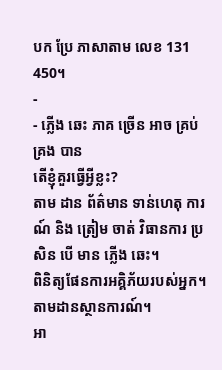បក ប្រែ ភាសាតាម លេខ 131 450។
-
- ភ្លើង ឆេះ ភាគ ច្រើន អាច គ្រប់ គ្រង បាន
តើខ្ញុំគួរធ្វើអ្វីខ្លះ?
តាម ដាន ព័ត៌មាន ទាន់ហេតុ ការណ៍ និង ត្រៀម ចាត់ វិធានការ ប្រសិន បើ មាន ភ្លើង ឆេះ។
ពិនិត្យផែនការអគ្គិភ័យរបស់អ្នក។
តាមដានស្ថានការណ៍។
អា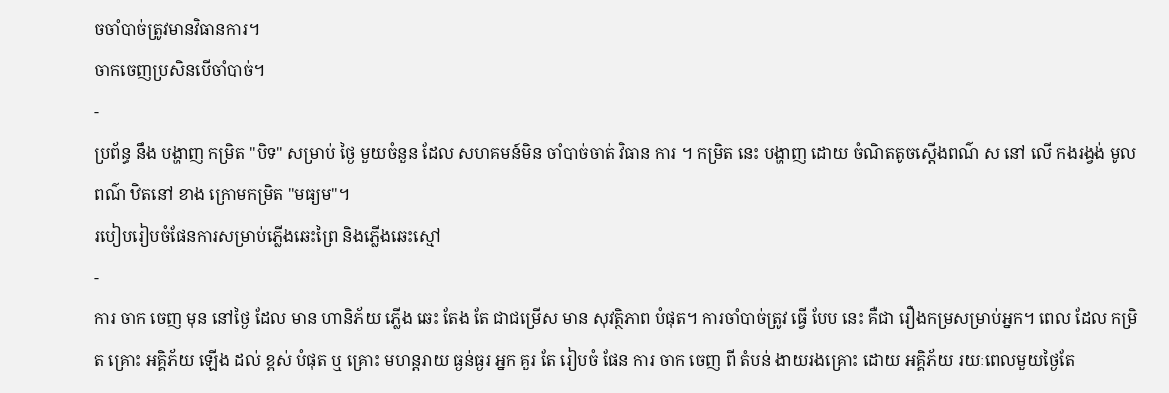ចចាំបាច់ត្រូវមានវិធានការ។
ចាកចេញប្រសិនបើចាំបាច់។
-
ប្រព័ន្ធ នឹង បង្ហាញ កម្រិត "បិទ" សម្រាប់ ថ្ងៃ មួយចំនួន ដែល សហគមន៍មិន ចាំបាច់ចាត់ វិធាន ការ ។ កម្រិត នេះ បង្ហាញ ដោយ ចំណិតតូចស្ដើងពណ៌ ស នៅ លើ កងរង្វង់ មូលពណ៌ ឋិតនៅ ខាង ក្រោមកម្រិត "មធ្យម"។
របៀបរៀបចំផែនការសម្រាប់ភ្លើងឆេះព្រៃ និងភ្លើងឆេះស្មៅ
-
ការ ចាក ចេញ មុន នៅថ្ងៃ ដែល មាន ហានិភ័យ ភ្លើង ឆេះ តែង តែ ជាជម្រើស មាន សុវត្ថិភាព បំផុត។ ការចាំបាច់ត្រូវ ធ្វើ បែប នេះ គឺជា រឿងកម្រសម្រាប់អ្នក។ ពេល ដែល កម្រិត គ្រោះ អគ្គិភ័យ ឡើង ដល់ ខ្ពស់ បំផុត ឬ គ្រោះ មហន្តរាយ ធ្ងន់ធ្ងរ អ្នក គួរ តែ រៀបចំ ផែន ការ ចាក ចេញ ពី តំបន់ ងាយរងគ្រោះ ដោយ អគ្គិភ័យ រយៈពេលមួយថ្ងៃតែ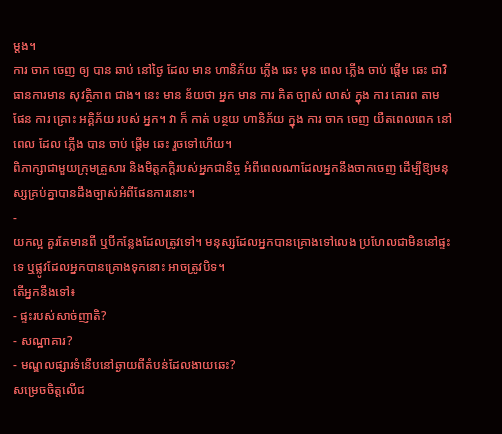ម្ដង។
ការ ចាក ចេញ ឲ្យ បាន ឆាប់ នៅថ្ងៃ ដែល មាន ហានិភ័យ ភ្លើង ឆេះ មុន ពេល ភ្លើង ចាប់ ផ្តើម ឆេះ ជាវិធានការមាន សុវត្ថិភាព ជាង។ នេះ មាន ន័យថា អ្នក មាន ការ គិត ច្បាស់ លាស់ ក្នុង ការ គោរព តាម ផែន ការ គ្រោះ អគ្គិភ័យ របស់ អ្នក។ វា ក៏ កាត់ បន្ថយ ហានិភ័យ ក្នុង ការ ចាក ចេញ យឺតពេលពេក នៅពេល ដែល ភ្លើង បាន ចាប់ ផ្តើម ឆេះ រួចទៅហើយ។
ពិភាក្សាជាមួយក្រុមគ្រួសារ និងមិត្តភក្តិរបស់អ្នកជានិច្ច អំពីពេលណាដែលអ្នកនឹងចាកចេញ ដើម្បីឱ្យមនុស្សគ្រប់គ្នាបានដឹងច្បាស់អំពីផែនការនោះ។
-
យកល្អ គួរតែមានពី ឬបីកន្លែងដែលត្រូវទៅ។ មនុស្សដែលអ្នកបានគ្រោងទៅលេង ប្រហែលជាមិននៅផ្ទះទេ ឬផ្លូវដែលអ្នកបានគ្រោងទុកនោះ អាចត្រូវបិទ។
តើអ្នកនឹងទៅ៖
- ផ្ទះរបស់សាច់ញាតិ?
- សណ្ឋាគារ?
- មណ្ឌលផ្សារទំនើបនៅឆ្ងាយពីតំបន់ដែលងាយឆេះ?
សម្រេចចិត្តលើជ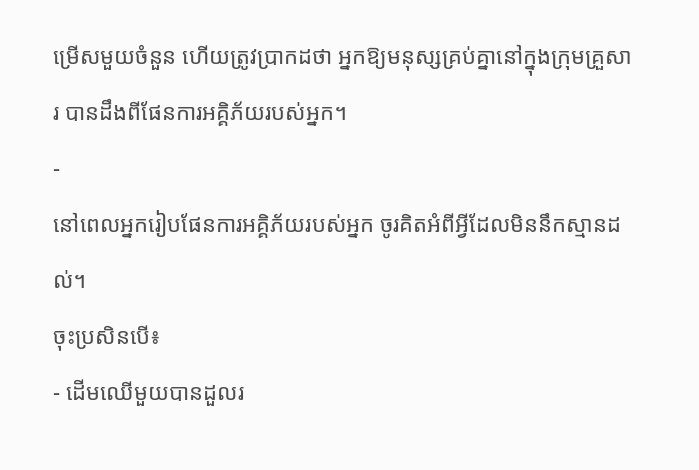ម្រើសមួយចំនួន ហើយត្រូវប្រាកដថា អ្នកឱ្យមនុស្សគ្រប់គ្នានៅក្នុងក្រុមគ្រួសារ បានដឹងពីផែនការអគ្គិភ័យរបស់អ្នក។
-
នៅពេលអ្នករៀបផែនការអគ្គិភ័យរបស់អ្នក ចូរគិតអំពីអ្វីដែលមិននឹកស្មានដល់។
ចុះប្រសិនបើ៖
- ដើមឈើមួយបានដួលរ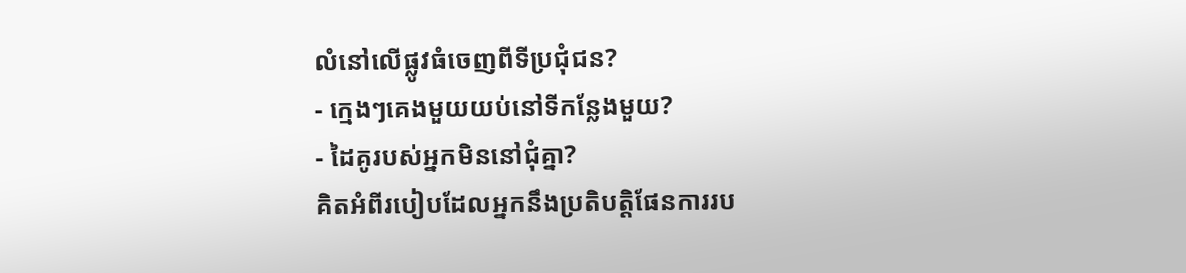លំនៅលើផ្លូវធំចេញពីទីប្រជុំជន?
- ក្មេងៗគេងមួយយប់នៅទីកន្លែងមួយ?
- ដៃគូរបស់អ្នកមិននៅជុំគ្នា?
គិតអំពីរបៀបដែលអ្នកនឹងប្រតិបត្តិផែនការរប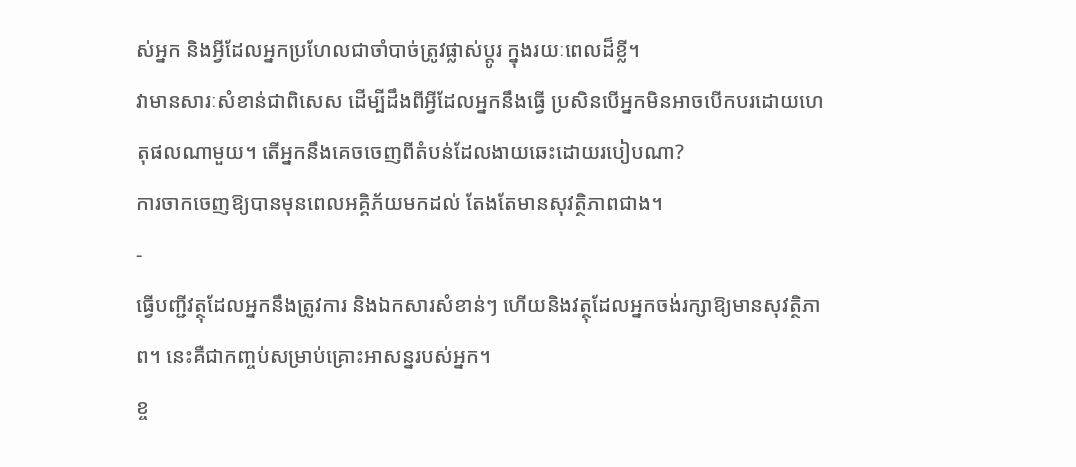ស់អ្នក និងអ្វីដែលអ្នកប្រហែលជាចាំបាច់ត្រូវផ្លាស់ប្តូរ ក្នុងរយៈពេលដ៏ខ្លី។
វាមានសារៈសំខាន់ជាពិសេស ដើម្បីដឹងពីអ្វីដែលអ្នកនឹងធ្វើ ប្រសិនបើអ្នកមិនអាចបើកបរដោយហេតុផលណាមួយ។ តើអ្នកនឹងគេចចេញពីតំបន់ដែលងាយឆេះដោយរបៀបណា?
ការចាកចេញឱ្យបានមុនពេលអគ្គិភ័យមកដល់ តែងតែមានសុវត្ថិភាពជាង។
-
ធ្វើបញ្ជីវត្ថុដែលអ្នកនឹងត្រូវការ និងឯកសារសំខាន់ៗ ហើយនិងវត្ថុដែលអ្នកចង់រក្សាឱ្យមានសុវត្ថិភាព។ នេះគឺជាកញ្ចប់សម្រាប់គ្រោះអាសន្នរបស់អ្នក។
ខ្ច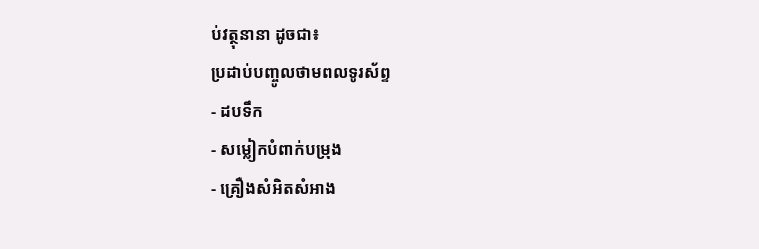ប់វត្ថុនានា ដូចជា៖
ប្រដាប់បញ្ចូលថាមពលទូរស័ព្ទ
- ដបទឹក
- សម្លៀកបំពាក់បម្រុង
- គ្រឿងសំអិតសំអាង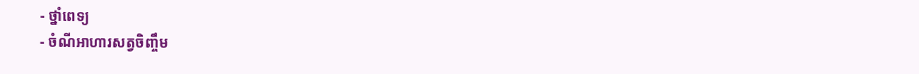- ថ្នាំពេទ្យ
- ចំណីអាហារសត្វចិញ្ចឹម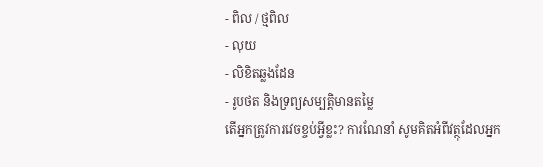- ពិល / ថ្មពិល
- លុយ
- លិខិតឆ្លងដែន
- រូបថត និងទ្រព្យសម្បត្តិមានតម្លៃ
តើអ្នកត្រូវការវេចខ្ចប់អ្វីខ្លះ? ការណែនាំ សូមគិតអំពីវត្ថុដែលអ្នក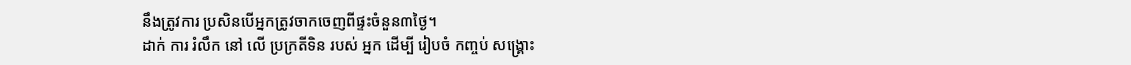នឹងត្រូវការ ប្រសិនបើអ្នកត្រូវចាកចេញពីផ្ទះចំនួន៣ថ្ងៃ។
ដាក់ ការ រំលឹក នៅ លើ ប្រក្រតីទិន របស់ អ្នក ដើម្បី រៀបចំ កញ្ចប់ សង្រ្គោះ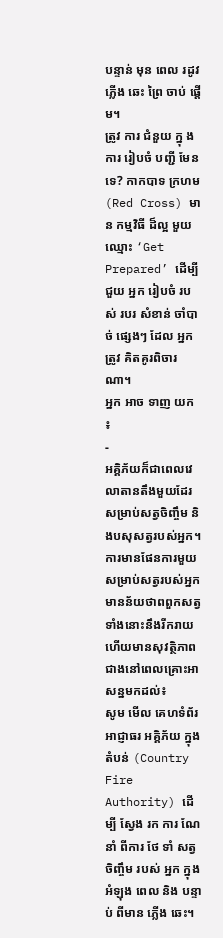បន្ទាន់ មុន ពេល រដូវ ភ្លើង ឆេះ ព្រៃ ចាប់ ផ្តើម។
ត្រូវ ការ ជំនួយ ក្នុ ងការ រៀបចំ បញ្ជី មែន ទេ? កាកបាទ ក្រហម (Red Cross) មាន កម្មវិធី ដ៏ល្អ មួយ ឈ្មោះ ‘Get Prepared’ ដើម្បី ជួយ អ្នក រៀបចំ របស់ របរ សំខាន់ ចាំបាច់ ផ្សេងៗ ដែល អ្នក ត្រូវ គិតគូរពិចារណា។
អ្នក អាច ទាញ យក ៖
-
អគ្គិភ័យក៏ជាពេលវេលាតានតឹងមួយដែរសម្រាប់សត្វចិញ្ចឹម និងបសុសត្វរបស់អ្នក។
ការមានផែនការមួយសម្រាប់សត្វរបស់អ្នក មានន័យថាពពួកសត្វទាំងនោះនឹងរីករាយ ហើយមានសុវត្ថិភាពជាងនៅពេលគ្រោះអាសន្នមកដល់៖
សូម មើល គេហទំព័រ អាជ្ញាធរ អគ្គិភ័យ ក្នុង តំបន់ (Country Fire Authority) ដើម្បី ស្វែង រក ការ ណែនាំ ពីការ ថែ ទាំ សត្វ ចិញ្ចឹម របស់ អ្នក ក្នុង អំឡុង ពេល និង បន្ទាប់ ពីមាន ភ្លើង ឆេះ។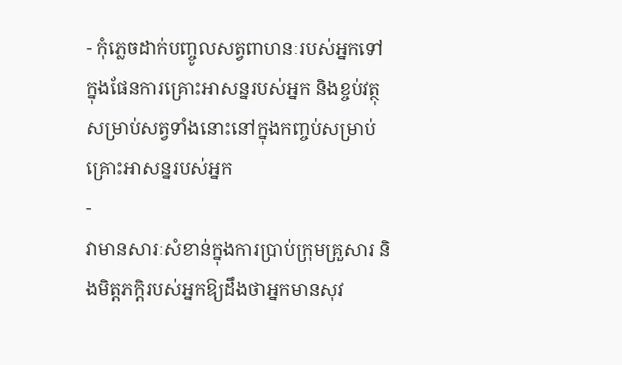- កុំភ្លេចដាក់បញ្ចូលសត្វពាហនៈរបស់អ្នកទៅក្នុងផែនការគ្រោះអាសន្នរបស់អ្នក និងខ្ចប់វត្ថុសម្រាប់សត្វទាំងនោះនៅក្នុងកញ្ចប់សម្រាប់គ្រោះអាសន្នរបស់អ្នក
-
វាមានសារៈសំខាន់ក្នុងការប្រាប់ក្រុមគ្រួសារ និងមិត្តភក្តិរបស់អ្នកឱ្យដឹងថាអ្នកមានសុវ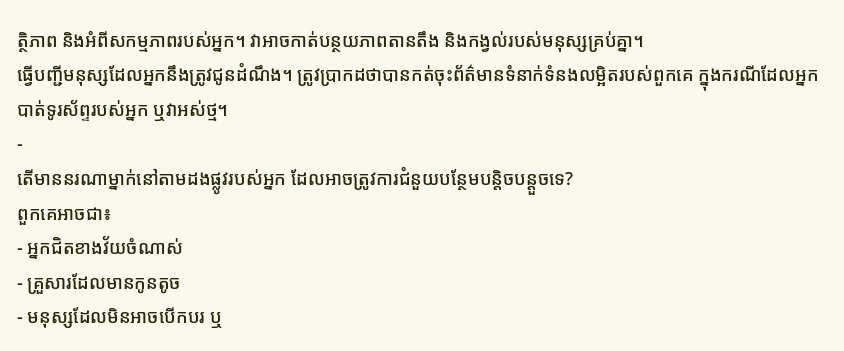ត្ថិភាព និងអំពីសកម្មភាពរបស់អ្នក។ វាអាចកាត់បន្ថយភាពតានតឹង និងកង្វល់របស់មនុស្សគ្រប់គ្នា។
ធ្វើបញ្ជីមនុស្សដែលអ្នកនឹងត្រូវជូនដំណឹង។ ត្រូវប្រាកដថាបានកត់ចុះព័ត៌មានទំនាក់ទំនងលម្អិតរបស់ពួកគេ ក្នុងករណីដែលអ្នកបាត់ទូរស័ព្ទរបស់អ្នក ឬវាអស់ថ្ម។
-
តើមាននរណាម្នាក់នៅតាមដងផ្លូវរបស់អ្នក ដែលអាចត្រូវការជំនួយបន្ថែមបន្តិចបន្តួចទេ?
ពួកគេអាចជា៖
- អ្នកជិតខាងវ័យចំណាស់
- គ្រួសារដែលមានកូនតូច
- មនុស្សដែលមិនអាចបើកបរ ឬ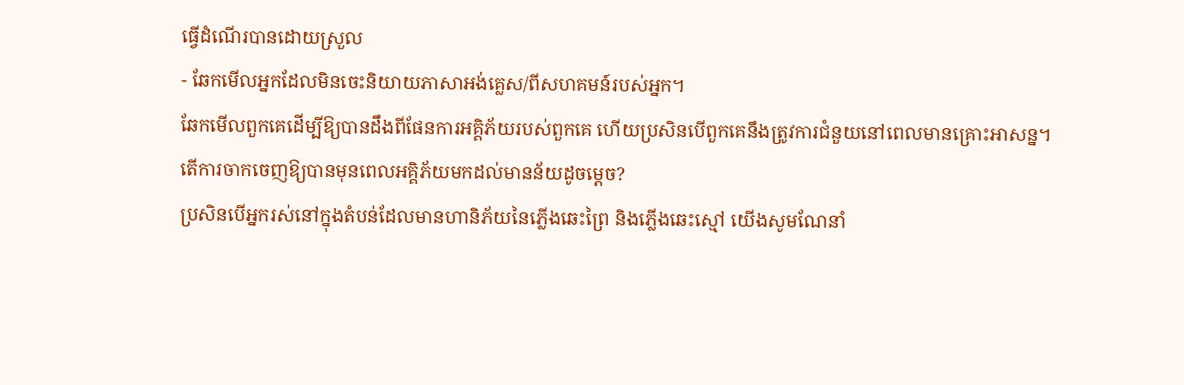ធ្វើដំណើរបានដោយស្រួល
- ឆែកមើលអ្នកដែលមិនចេះនិយាយភាសាអង់គ្លេស/ពីសហគមន៍របស់អ្នក។
ឆែកមើលពួកគេដើម្បីឱ្យបានដឹងពីផែនការអគ្គិភ័យរបស់ពួកគេ ហើយប្រសិនបើពួកគេនឹងត្រូវការជំនួយនៅពេលមានគ្រោះអាសន្ន។
តើការចាកចេញឱ្យបានមុនពេលអគ្គិភ័យមកដល់មានន័យដូចម្តេច?
ប្រសិនបើអ្នករស់នៅក្នុងតំបន់ដែលមានហានិភ័យនៃភ្លើងឆេះព្រៃ និងភ្លើងឆេះស្មៅ យើងសូមណែនាំ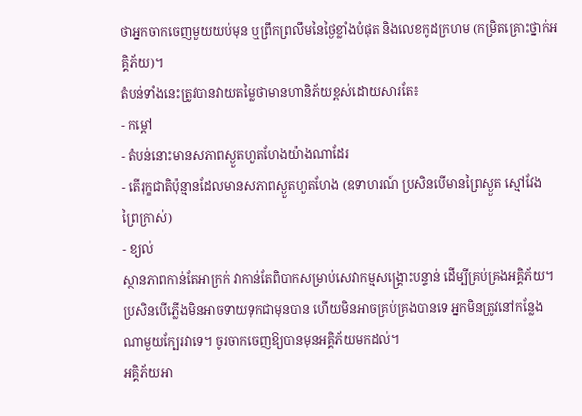ថាអ្នកចាកចេញមួយយប់មុន ឬព្រឹកព្រលឹមនៃថ្ងៃខ្លាំងបំផុត និងលេខកូដក្រហម (កម្រិតគ្រោះថ្នាក់អគ្គិភ័យ)។
តំបន់ទាំងនេះត្រូវបានវាយតម្លៃថាមានហានិភ័យខ្ពស់ដោយសារតែ៖
- កម្តៅ
- តំបន់នោះមានសភាពស្ងួតហួតហែងយ៉ាងណាដែរ
- តើរុក្ខជាតិប៉ុន្មានដែលមានសភាពស្ងួតហួតហែង (ឧទាហរណ៍ ប្រសិនបើមានព្រៃស្ងួត ស្មៅវែង ព្រៃក្រាស់)
- ខ្យល់
ស្ថានភាពកាន់តែអាក្រក់ វាកាន់តែពិបាកសម្រាប់សេវាកម្មសង្គ្រោះបន្ទាន់ ដើម្បីគ្រប់គ្រងអគ្គិភ័យ។ ប្រសិនបើភ្លើងមិនអាចទាយទុកជាមុនបាន ហើយមិនអាចគ្រប់គ្រងបានទេ អ្នកមិនត្រូវនៅកន្លែងណាមួយក្បែរវាទេ។ ចូរចាកចេញឱ្យបានមុនអគ្គិភ័យមកដល់។
អគ្គិភ័យអា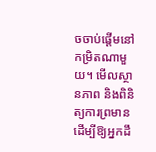ចចាប់ផ្តើមនៅកម្រិតណាមួយ។ មើលស្ថានភាព និងពិនិត្យការព្រមាន ដើម្បីឱ្យអ្នកដឹ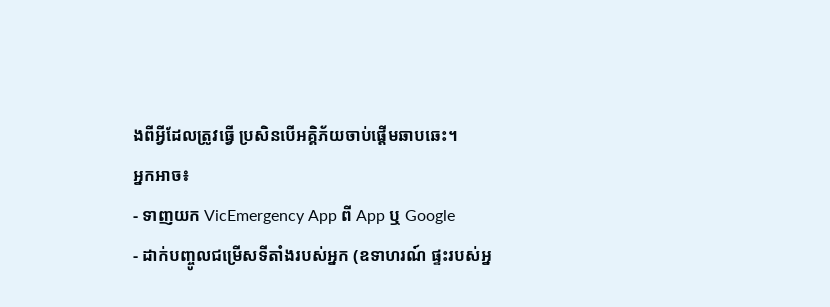ងពីអ្វីដែលត្រូវធ្វើ ប្រសិនបើអគ្គិភ័យចាប់ផ្តើមឆាបឆេះ។
អ្នកអាច៖
- ទាញយក VicEmergency App ពី App ឬ Google
- ដាក់បញ្ចូលជម្រើសទីតាំងរបស់អ្នក (ឧទាហរណ៍ ផ្ទះរបស់អ្ន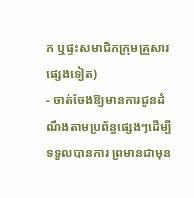ក ឬផ្ទះសមាជិកក្រុមគ្រួសារផ្សេងទៀត)
- ចាត់ចែងឱ្យមានការជូនដំណឹងតាមប្រព័ន្ធផ្សេងៗដើម្បីទទួលបានការ ព្រមានជាមុន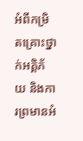អំពីកម្រិតគ្រោះថ្នាក់អគ្គិភ័យ និងការព្រមានអំ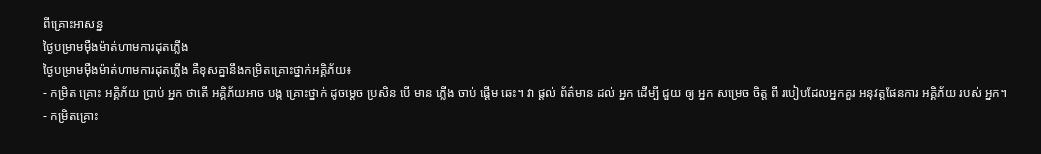ពីគ្រោះអាសន្ន
ថ្ងៃបម្រាមម៉ឺងម៉ាត់ហាមការដុតភ្លើង
ថ្ងៃបម្រាមម៉ឺងម៉ាត់ហាមការដុតភ្លើង គឺខុសគ្នានឹងកម្រិតគ្រោះថ្នាក់អគ្គិភ័យ៖
- កម្រិត គ្រោះ អគ្គិភ័យ ប្រាប់ អ្នក ថាតើ អគ្គិភ័យអាច បង្ក គ្រោះថ្នាក់ ដូចម្តេច ប្រសិន បើ មាន ភ្លើង ចាប់ ផ្តើម ឆេះ។ វា ផ្តល់ ព័ត៌មាន ដល់ អ្នក ដើម្បី ជួយ ឲ្យ អ្នក សម្រេច ចិត្ត ពី របៀបដែលអ្នកគួរ អនុវត្តផែនការ អគ្គិភ័យ របស់ អ្នក។
- កម្រិតគ្រោះ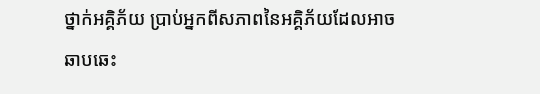ថ្នាក់អគ្គិភ័យ ប្រាប់អ្នកពីសភាពនៃអគ្គិភ័យដែលអាចឆាបឆេះ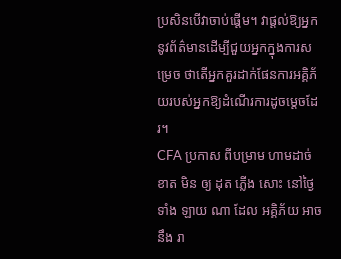ប្រសិនបើវាចាប់ផ្តើម។ វាផ្តល់ឱ្យអ្នកនូវព័ត៌មានដើម្បីជួយអ្នកក្នុងការសម្រេច ថាតើអ្នកគួរដាក់ផែនការអគ្គិភ័យរបស់អ្នកឱ្យដំណើរការដូចម្តេចដែរ។
CFA ប្រកាស ពីបម្រាម ហាមដាច់ខាត មិន ឲ្យ ដុត ភ្លើង សោះ នៅថ្ងៃ ទាំង ឡាយ ណា ដែល អគ្គិភ័យ អាច នឹង រា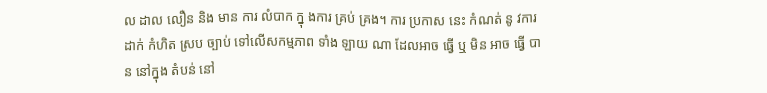ល ដាល លឿន និង មាន ការ លំបាក ក្នុ ងការ គ្រប់ គ្រង។ ការ ប្រកាស នេះ កំណត់ នូ វការ ដាក់ កំហិត ស្រប ច្បាប់ ទៅលើសកម្មភាព ទាំង ឡាយ ណា ដែលអាច ធ្វើ ឬ មិន អាច ធ្វើ បាន នៅក្នុង តំបន់ នៅ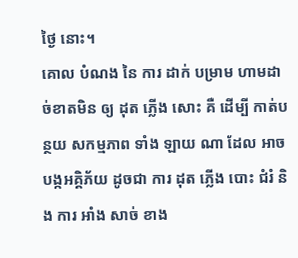ថ្ងៃ នោះ។
គោល បំណង នៃ ការ ដាក់ បម្រាម ហាមដាច់ខាតមិន ឲ្យ ដុត ភ្លើង សោះ គឺ ដើម្បី កាត់បន្ថយ សកម្មភាព ទាំង ឡាយ ណា ដែល អាច បង្កអគ្គិភ័យ ដូចជា ការ ដុត ភ្លើង បោះ ជំរំ និង ការ អាំង សាច់ ខាង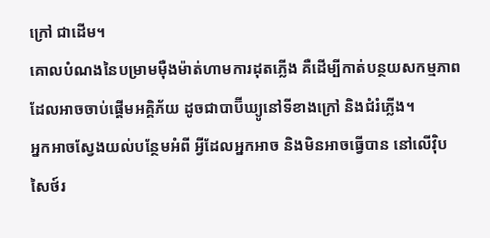ក្រៅ ជាដើម។
គោលបំណងនៃបម្រាមម៉ឺងម៉ាត់ហាមការដុតភ្លើង គឺដើម្បីកាត់បន្ថយសកម្មភាពដែលអាចចាប់ផ្តើមអគ្គិភ័យ ដូចជាបាប៊ីឃ្យូនៅទីខាងក្រៅ និងជំរំភ្លើង។
អ្នកអាចស្វែងយល់បន្ថែមអំពី អ្វីដែលអ្នកអាច និងមិនអាចធ្វើបាន នៅលើវ៉ិបសៃថ៍រ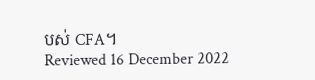បស់ CFA។
Reviewed 16 December 2022